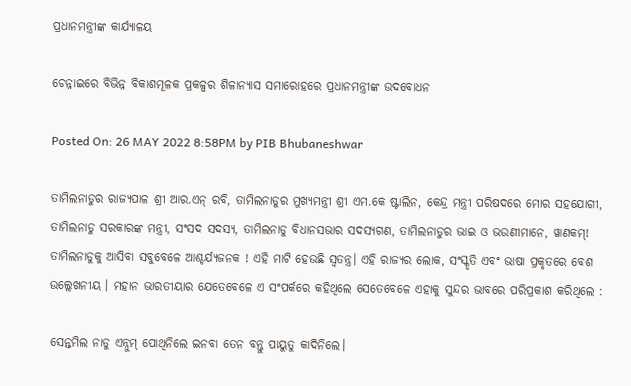ପ୍ରଧାନମନ୍ତ୍ରୀଙ୍କ କାର୍ଯ୍ୟାଳୟ

ଚେନ୍ନାଇରେ ବିଭିନ୍ନ ବିକାଶମୂଳକ ପ୍ରକଳ୍ପର ଶିଳାନ୍ୟାସ ସମାରୋହରେ ପ୍ରଧାନମନ୍ତ୍ରୀଙ୍କ ଉଦବୋଧନ

Posted On: 26 MAY 2022 8:58PM by PIB Bhubaneshwar

ତାମିଲନାଡୁର ରାଜ୍ୟପାଳ ଶ୍ରୀ ଆର.ଏନ୍ ରବି, ତାମିଲନାଡୁର ମୁଖ୍ୟମନ୍ତ୍ରୀ ଶ୍ରୀ ଏମ.କେ ଷ୍ଟାଲିନ, କେନ୍ଦ୍ର ମନ୍ତ୍ରୀ ପରିଷଦରେ ମୋର ସହଯୋଗୀ, ତାମିଲନାଡୁ ସରକାରଙ୍କ ମନ୍ତ୍ରୀ, ସଂସଦ ସଦସ୍ୟ, ତାମିଲନାଡୁ ବିଧାନସଭାର ସଦସ୍ୟଗଣ, ତାମିଲନାଡୁର ଭାଇ ଓ ଭଉଣୀମାନେ, ୱାଣକମ୍! ତାମିଲନାଡୁକୁ ଆସିବା ସବୁବେଳେ ଆଶ୍ଚର୍ଯ୍ୟଜନକ ! ଏହି ମାଟି ହେଉଛି ସ୍ବତନ୍ତ୍ର। ଏହି ରାଜ୍ୟର ଲୋକ, ସଂସ୍କୃତି ଏବଂ ଭାଷା ପ୍ରକୃତରେ ବେଶ ଉଲ୍ଲେଖନୀୟ । ମହାନ ଭାରତୀୟାର ଯେତେବେଳେ ଏ ସଂପର୍କରେ କହିଥିଲେ ସେତେବେଳେ ଏହାକୁ ସୁନ୍ଦର ଭାବରେ ପରିପ୍ରକାଶ କରିଥିଲେ :

ସେନ୍ତମିଲ ନାଡୁ ଏନ୍ନୁମ୍ ପୋଥିନିଲେ ଇନବା ତେନ ବନ୍ତୁ ପାୟୁତୁ କାଦିନିଲେ।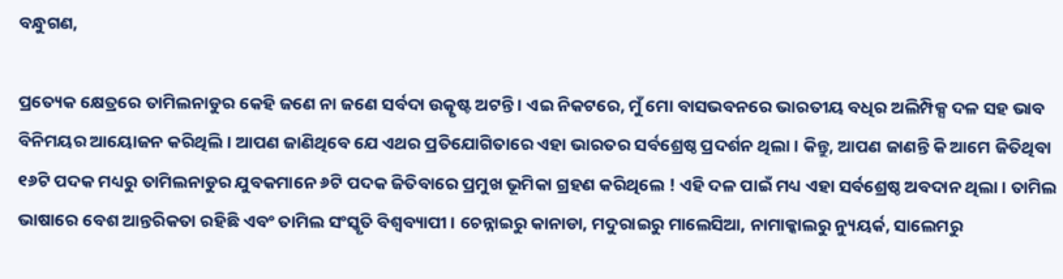ବନ୍ଧୁଗଣ,

ପ୍ରତ୍ୟେକ କ୍ଷେତ୍ରରେ ତାମିଲନାଡୁର କେହି ଜଣେ ନା ଜଣେ ସର୍ବଦା ଉତ୍କୃଷ୍ଟ ଅଟନ୍ତି । ଏଇ ନିକଟରେ, ମୁଁ ମୋ ବାସଭବନରେ ଭାରତୀୟ ବଧିର ଅଲିମ୍ପିକ୍ସ ଦଳ ସହ ଭାବ ବିନିମୟର ଆୟୋଜନ କରିଥିଲି। ଆପଣ ଜାଣିଥିବେ ଯେ ଏଥର ପ୍ରତିଯୋଗିତାରେ ଏହା ଭାରତର ସର୍ବଶ୍ରେଷ୍ଠ ପ୍ରଦର୍ଶନ ଥିଲା । କିନ୍ତୁ, ଆପଣ ଜାଣନ୍ତି କି ଆମେ ଜିତିଥିବା ୧୬ଟି ପଦକ ମଧ୍ୟରୁ ତାମିଲନାଡୁର ଯୁବକମାନେ ୬ଟି ପଦକ ଜିତିବାରେ ପ୍ରମୁଖ ଭୂମିକା ଗ୍ରହଣ କରିଥିଲେ ! ଏହି ଦଳ ପାଇଁ ମଧ୍ୟ ଏହା ସର୍ବଶ୍ରେଷ୍ଠ ଅବଦାନ ଥିଲା । ତାମିଲ ଭାଷାରେ ବେଶ ଆନ୍ତରିକତା ରହିଛି ଏବଂ ତାମିଲ ସଂସ୍କୃତି ବିଶ୍ୱବ୍ୟାପୀ । ଚେନ୍ନାଇରୁ କାନାଡା, ମଦୁରାଇରୁ ମାଲେସିଆ, ନାମାକ୍କାଲରୁ ନ୍ୟୁୟର୍କ, ସାଲେମରୁ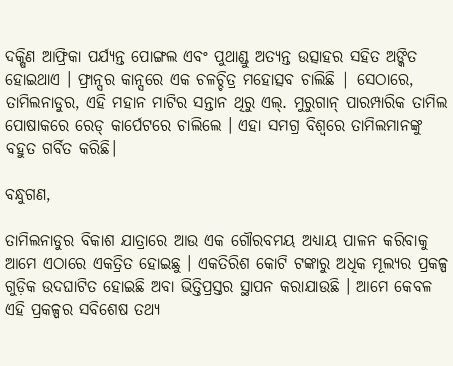ଦକ୍ଷିଣ ଆଫ୍ରିକା ପର୍ଯ୍ୟନ୍ତ ପୋଙ୍ଗଲ ଏବଂ ପୁଥାଣ୍ଡୁ ଅତ୍ୟନ୍ତ ଉତ୍ସାହର ସହିତ ଅଙ୍କିତ ହୋଇଥାଏ । ଫ୍ରାନ୍ସର କାନ୍ସରେ ଏକ ଚଳଚ୍ଚିତ୍ର ମହୋତ୍ସବ ଚାଲିଛି | ସେଠାରେ, ତାମିଲନାଡୁର, ଏହି ମହାନ ମାଟିର ସନ୍ତାନ ଥିରୁ ଏଲ୍. ମୁରୁଗାନ୍ ପାରମ୍ପାରିକ ତାମିଲ ପୋଷାକରେ ରେଡ୍ କାର୍ପେଟରେ ଚାଲିଲେ । ଏହା ସମଗ୍ର ବିଶ୍ୱରେ ତାମିଲମାନଙ୍କୁ ବହୁତ ଗର୍ବିତ କରିଛି।

ବନ୍ଧୁଗଣ,

ତାମିଲନାଡୁର ବିକାଶ ଯାତ୍ରାରେ ଆଉ ଏକ ଗୌରବମୟ ଅଧ୍ୟାୟ ପାଳନ କରିବାକୁ ଆମେ ଏଠାରେ ଏକତ୍ରିତ ହୋଇଛୁ । ଏକତିରିଶ କୋଟି ଟଙ୍କାରୁ ଅଧିକ ମୂଲ୍ୟର ପ୍ରକଳ୍ପ ଗୁଡ଼ିକ ଉଦଘାଟିତ ହୋଇଛି ଅବା ଭିତ୍ତିପ୍ରସ୍ତର ସ୍ଥାପନ କରାଯାଉଛି । ଆମେ କେବଳ ଏହି ପ୍ରକଳ୍ପର ସବିଶେଷ ତଥ୍ୟ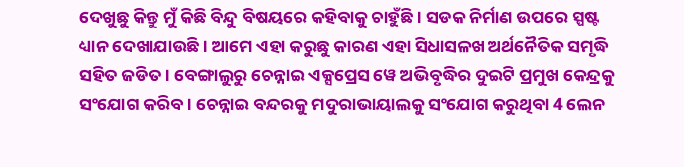ଦେଖୁଛୁ କିନ୍ତୁ ମୁଁ କିଛି ବିନ୍ଦୁ ବିଷୟରେ କହିବାକୁ ଚାହୁଁଛି । ସଡକ ନିର୍ମାଣ ଉପରେ ସ୍ପଷ୍ଟ ଧ୍ୟାନ ଦେଖାଯାଉଛି । ଆମେ ଏହା କରୁଛୁ କାରଣ ଏହା ସିଧାସଳଖ ଅର୍ଥନୈତିକ ସମୃଦ୍ଧି ସହିତ ଜଡିତ । ବେଙ୍ଗାଲୁରୁ ଚେନ୍ନାଇ ଏକ୍ସପ୍ରେସ ୱେ ଅଭିବୃଦ୍ଧିର ଦୁଇଟି ପ୍ରମୁଖ କେନ୍ଦ୍ରକୁ ସଂଯୋଗ କରିବ । ଚେନ୍ନାଇ ବନ୍ଦରକୁ ମଦୁରାଭାୟାଲକୁ ସଂଯୋଗ କରୁଥିବା 4 ଲେନ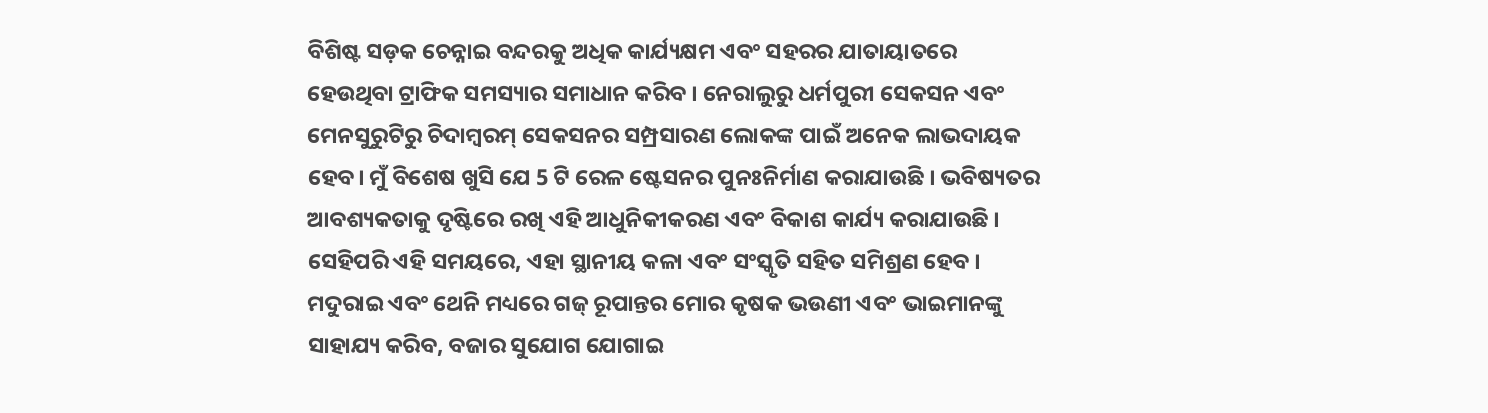ବିଶିଷ୍ଟ ସଡ଼କ ଚେନ୍ନାଇ ବନ୍ଦରକୁ ଅଧିକ କାର୍ଯ୍ୟକ୍ଷମ ଏବଂ ସହରର ଯାତାୟାତରେ ହେଉଥିବା ଟ୍ରାଫିକ ସମସ୍ୟାର ସମାଧାନ କରିବ । ନେରାଲୁରୁ ଧର୍ମପୁରୀ ସେକସନ ଏବଂ ମେନସୁରୁଟିରୁ ଚିଦାମ୍ବରମ୍ ସେକସନର ସମ୍ପ୍ରସାରଣ ଲୋକଙ୍କ ପାଇଁ ଅନେକ ଲାଭଦାୟକ ହେବ। ମୁଁ ବିଶେଷ ଖୁସି ଯେ 5 ଟି ରେଳ ଷ୍ଟେସନର ପୁନଃନିର୍ମାଣ କରାଯାଉଛି । ଭବିଷ୍ୟତର ଆବଶ୍ୟକତାକୁ ଦୃଷ୍ଟିରେ ରଖି ଏହି ଆଧୁନିକୀକରଣ ଏବଂ ବିକାଶ କାର୍ଯ୍ୟ କରାଯାଉଛି । ସେହିପରି ଏହି ସମୟରେ, ଏହା ସ୍ଥାନୀୟ କଳା ଏବଂ ସଂସ୍କୃତି ସହିତ ସମିଶ୍ରଣ ହେବ । ମଦୁରାଇ ଏବଂ ଥେନି ମଧ୍ୟରେ ଗଜ୍ ରୂପାନ୍ତର ମୋର କୃଷକ ଭଉଣୀ ଏବଂ ଭାଇମାନଙ୍କୁ ସାହାଯ୍ୟ କରିବ, ବଜାର ସୁଯୋଗ ଯୋଗାଇ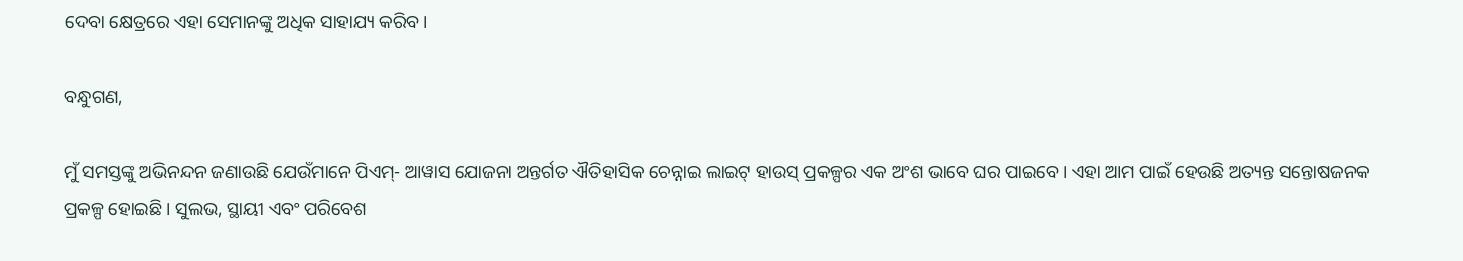ଦେବା କ୍ଷେତ୍ରରେ ଏହା ସେମାନଙ୍କୁ ଅଧିକ ସାହାଯ୍ୟ କରିବ।

ବନ୍ଧୁଗଣ,

ମୁଁ ସମସ୍ତଙ୍କୁ ଅଭିନନ୍ଦନ ଜଣାଉଛି ଯେଉଁମାନେ ପିଏମ୍- ଆୱାସ ଯୋଜନା ଅନ୍ତର୍ଗତ ଐତିହାସିକ ଚେନ୍ନାଇ ଲାଇଟ୍ ହାଉସ୍ ପ୍ରକଳ୍ପର ଏକ ଅଂଶ ଭାବେ ଘର ପାଇବେ। ଏହା ଆମ ପାଇଁ ହେଉଛି ଅତ୍ୟନ୍ତ ସନ୍ତୋଷଜନକ ପ୍ରକଳ୍ପ ହୋଇଛି । ସୁଲଭ, ସ୍ଥାୟୀ ଏବଂ ପରିବେଶ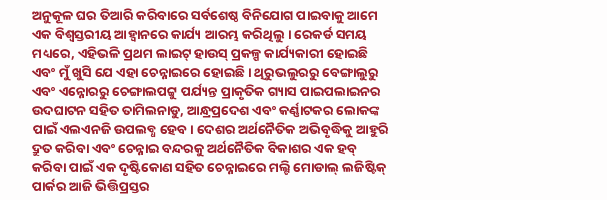ଅନୁକୂଳ ଘର ତିଆରି କରିବାରେ ସର୍ବଶେଷ୍ଠ ବିନିଯୋଗ ପାଇବାକୁ ଆମେ ଏକ ବିଶ୍ୱସ୍ତରୀୟ ଆହ୍ବାନରେ କାର୍ଯ୍ୟ ଆରମ୍ଭ କରିଥିଲୁ । ରେକର୍ଡ ସମୟ ମଧ୍ୟରେ, ଏହିଭଳି ପ୍ରଥମ ଲାଇଟ୍ ହାଉସ୍ ପ୍ରକଳ୍ପ କାର୍ଯ୍ୟକାରୀ ହୋଇଛି ଏବଂ ମୁଁ ଖୁସି ଯେ ଏହା ଚେନ୍ନାଇରେ ହୋଇଛି । ଥିରୁଭଲୁରରୁ ବେଙ୍ଗାଲୁରୁ ଏବଂ ଏନ୍ନୋରରୁ ଚେଙ୍ଗାଲପଟ୍ଟୁ ପର୍ଯ୍ୟନ୍ତ ପ୍ରାକୃତିକ ଗ୍ୟାସ ପାଇପଲାଇନର ଉଦଘାଟନ ସହିତ ତାମିଲନାଡୁ, ଆନ୍ଧ୍ରପ୍ରଦେଶ ଏବଂ କର୍ଣ୍ଣାଟକର ଲୋକଙ୍କ ପାଇଁ ଏଲଏନଜି ଉପଲବ୍ଧ ହେବ। ଦେଶର ଅର୍ଥନୈତିକ ଅଭିବୃଦ୍ଧିକୁ ଆହୁରି ଦ୍ରୁତ କରିବା ଏବଂ ଚେନ୍ନାଇ ବନ୍ଦରକୁ ଅର୍ଥନୈତିକ ବିକାଶର ଏକ ହବ୍ କରିବା ପାଇଁ ଏକ ଦୃଷ୍ଟିକୋଣ ସହିତ ଚେନ୍ନାଇରେ ମଲ୍ଟି ମୋଡାଲ୍ ଲଜିଷ୍ଟିକ୍ ପାର୍କର ଆଜି ଭିତ୍ତିପ୍ରସ୍ତର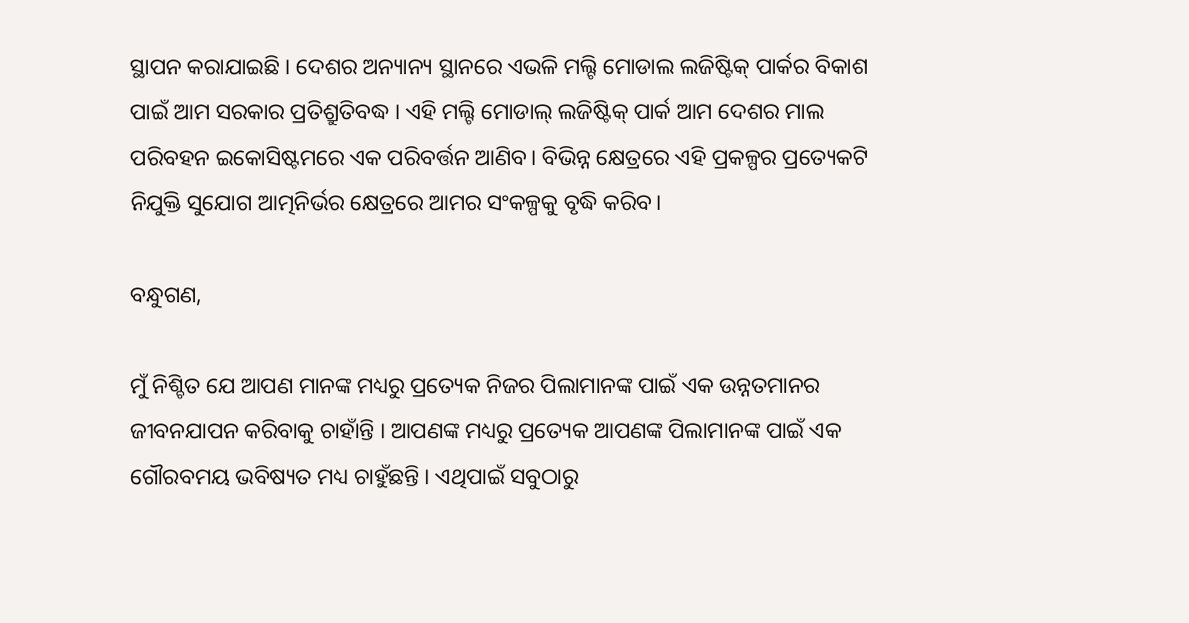ସ୍ଥାପନ କରାଯାଇଛି । ଦେଶର ଅନ୍ୟାନ୍ୟ ସ୍ଥାନରେ ଏଭଳି ମଲ୍ଟି ମୋଡାଲ ଲଜିଷ୍ଟିକ୍ ପାର୍କର ବିକାଶ ପାଇଁ ଆମ ସରକାର ପ୍ରତିଶ୍ରୁତିବଦ୍ଧ । ଏହି ମଲ୍ଟି ମୋଡାଲ୍ ଲଜିଷ୍ଟିକ୍ ପାର୍କ ଆମ ଦେଶର ମାଲ ପରିବହନ ଇକୋସିଷ୍ଟମରେ ଏକ ପରିବର୍ତ୍ତନ ଆଣିବ। ବିଭିନ୍ନ କ୍ଷେତ୍ରରେ ଏହି ପ୍ରକଳ୍ପର ପ୍ରତ୍ୟେକଟି ନିଯୁକ୍ତି ସୁଯୋଗ ଆତ୍ମନିର୍ଭର କ୍ଷେତ୍ରରେ ଆମର ସଂକଳ୍ପକୁ ବୃଦ୍ଧି କରିବ।

ବନ୍ଧୁଗଣ,

ମୁଁ ନିଶ୍ଚିତ ଯେ ଆପଣ‌‌ ମାନଙ୍କ ମଧ୍ୟରୁ ପ୍ରତ୍ୟେକ ନିଜର ପିଲାମାନଙ୍କ ପାଇଁ ଏକ ଉନ୍ନତମାନର ଜୀବନଯାପନ କରିବାକୁ ଚାହାଁନ୍ତି । ଆପଣଙ୍କ ମଧ୍ୟରୁ ପ୍ରତ୍ୟେକ ଆପଣଙ୍କ ପିଲାମାନଙ୍କ ପାଇଁ ଏକ ଗୌରବମୟ ଭବିଷ୍ୟତ ମଧ୍ୟ ଚାହୁଁଛନ୍ତି । ଏଥିପାଇଁ ସବୁଠାରୁ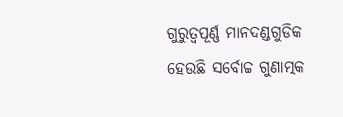ଗୁରୁତ୍ୱପୂର୍ଣ୍ଣ ମାନଦଣ୍ଡଗୁଡିକ ହେଉଛି ସର୍ବୋଚ୍ଚ ଗୁଣାତ୍ମକ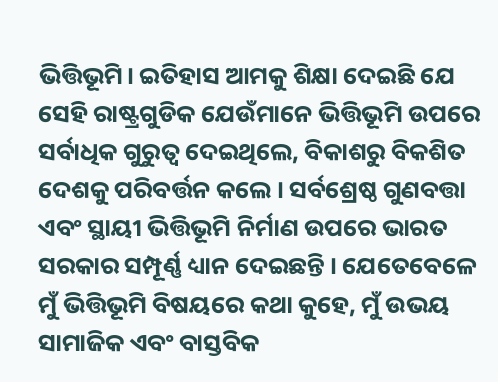ଭିତ୍ତିଭୂମି। ଇତିହାସ ଆମକୁ ଶିକ୍ଷା ଦେଇଛି ଯେ ସେହି ରାଷ୍ଟ୍ରଗୁଡିକ ଯେଉଁମାନେ ଭିତ୍ତିଭୂମି ଉପରେ ସର୍ବାଧିକ ଗୁରୁତ୍ୱ ଦେଇଥିଲେ, ବିକାଶରୁ ବିକଶିତ ଦେଶକୁ ପରିବର୍ତ୍ତନ କଲେ । ସର୍ବଶ୍ରେଷ୍ଠ ଗୁଣବତ୍ତା ଏବଂ ସ୍ଥାୟୀ ଭିତ୍ତିଭୂମି ନିର୍ମାଣ ଉପରେ ଭାରତ ସରକାର ସମ୍ପୂର୍ଣ୍ଣ ଧ୍ୟାନ ଦେଇଛନ୍ତି । ଯେତେବେଳେ ମୁଁ ଭିତ୍ତିଭୂମି ବିଷୟରେ କଥା କୁହେ, ମୁଁ ଉଭୟ ସାମାଜିକ ଏବଂ ବାସ୍ତବିକ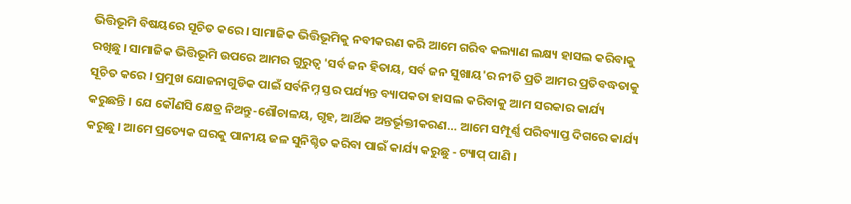ଭିତ୍ତିଭୂମି ବିଷୟରେ ସୂଚିତ କରେ । ସାମାଜିକ ଭିତ୍ତିଭୂମିକୁ ନବୀକରଣ କରି ଆମେ ଗରିବ କଲ୍ୟାଣ ଲକ୍ଷ୍ୟ ହାସଲ କରିବାକୁ ରଖିଛୁ । ସାମାଜିକ ଭିତ୍ତିଭୂମି ଉପରେ ଆମର ଗୁରୁତ୍ୱ 'ସର୍ବ ଜନ ହିତାୟ, ସର୍ବ ଜନ ସୁଖାୟ'ର ନୀତି ପ୍ରତି ଆମର ପ୍ରତିବଦ୍ଧତାକୁ ସୂଚିତ କରେ । ପ୍ରମୁଖ ଯୋଜନାଗୁଡିକ ପାଇଁ ସର୍ବନିମ୍ନ ସ୍ତର ପର୍ଯ୍ୟନ୍ତ ବ୍ୟାପକତା ହାସଲ କରିବାକୁ ଆମ ସରକାର କାର୍ଯ୍ୟ କରୁଛନ୍ତି । ଯେ କୌଣସି କ୍ଷେତ୍ର ନିଅନ୍ତୁ-ଶୌଚାଳୟ, ଗୃହ, ଆର୍ଥିକ ଅନ୍ତର୍ଭୂକ୍ତୀକରଣ… ଆମେ ସମ୍ପୂର୍ଣ୍ଣ ପରିବ୍ୟାପ୍ତ ଦିଗରେ କାର୍ଯ୍ୟ କରୁଛୁ । ଆମେ ପ୍ରତ୍ୟେକ ଘରକୁ ପାନୀୟ ଜଳ ସୁନିଶ୍ଚିତ କରିବା ପାଇଁ କାର୍ଯ୍ୟ କରୁଛୁ - ଟ୍ୟାପ୍ ପାଣି ।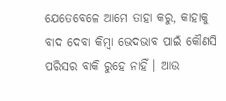ଯେତେବେଳେ ଆମେ ତାହା କରୁ, କାହାକୁ ବାଦ ଦେବା କିମ୍ବା ଭେଦଭାବ ପାଇଁ କୌଣସି ପରିସର ବାକି ରୁହେ ନାହିଁ । ଆଉ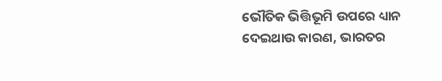ଭୌତିକ ଭିତ୍ତିଭୂମି ଉପରେ ଧ୍ୟାନ ଦେଇଥାଉ କାରଣ, ଭାରତର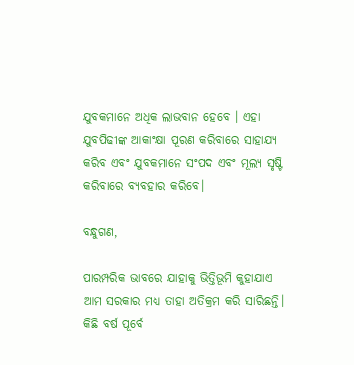ଯୁବକମାନେ ଅଧିକ ଲାଭବାନ ହେବେ । ଏହା ଯୁବପିଢୀଙ୍କ ଆକାଂକ୍ଷା ପୂରଣ କରିବାରେ ସାହାଯ୍ୟ କରିବ ଏବଂ ଯୁବକମାନେ ସଂପଦ ଏବଂ ମୂଲ୍ୟ ସୃଷ୍ଟି କରିବାରେ ବ୍ୟବହାର କରିବେ।

ବନ୍ଧୁଗଣ,

ପାରମ୍ପରିକ ଭାବରେ ଯାହାକୁ ଭିତ୍ତିଭୂମି କୁହାଯାଏ ଆମ ସରକାର ମଧ୍ୟ ତାହା ଅତିକ୍ରମ କରି ସାରିଛନ୍ତି। କିଛି ବର୍ଷ ପୂର୍ବେ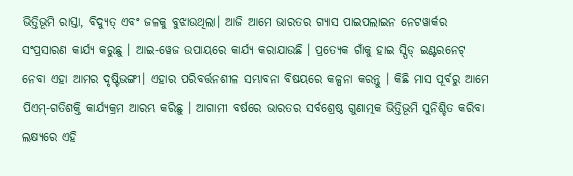ଭିତ୍ତିଭୂମି ରାସ୍ତା, ବିଦ୍ୟୁତ୍ ଏବଂ ଜଳକୁ ବୁଝାଉଥିଲା। ଆଜି ଆମେ ଭାରତର ଗ୍ୟାସ ପାଇପଲାଇନ ନେଟୱାର୍କର ସଂପ୍ରସାରଣ କାର୍ଯ୍ୟ କରୁଛୁ । ଆଇ-ୱେଜ ଉପାୟରେ କାର୍ଯ୍ୟ କରାଯାଉଛି । ପ୍ରତ୍ୟେକ ଗାଁକୁ ହାଇ ସ୍ପିଡ୍ ଇଣ୍ଟରନେଟ୍ ନେବା ଏହା ଆମର ଦୃଷ୍ଟିଭଙ୍ଗୀ। ଏହାର ପରିବର୍ତ୍ତନଶୀଳ ସମ୍ଭାବନା ବିଷୟରେ କଳ୍ପନା କରନ୍ତୁ । କିଛି ମାସ ପୂର୍ବରୁ ଆମେ ପିଏମ୍-ଗତିଶକ୍ତି କାର୍ଯ୍ୟକ୍ରମ ଆରମ୍ଭ କରିଛୁ । ଆଗାମୀ ବର୍ଷରେ ଭାରତର ସର୍ବଶ୍ରେଷ୍ଠ ଗୁଣାତ୍ମକ ଭିତ୍ତିଭୂମି ସୁନିଶ୍ଚିତ କରିବା ଲକ୍ଷ୍ୟରେ ଏହି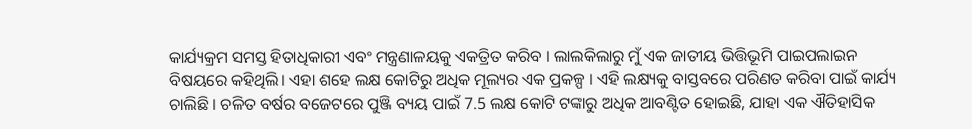କାର୍ଯ୍ୟକ୍ରମ ସମସ୍ତ ହିତାଧିକାରୀ ଏବଂ ମନ୍ତ୍ରଣାଳୟକୁ ଏକତ୍ରିତ କରିବ । ଲାଲକିଲାରୁ ମୁଁ ଏକ ଜାତୀୟ ଭିତ୍ତିଭୂମି ପାଇପଲାଇନ ବିଷୟରେ କହିଥିଲି। ଏହା ଶହେ ଲକ୍ଷ କୋଟିରୁ ଅଧିକ ମୂଲ୍ୟର ଏକ ପ୍ରକଳ୍ପ । ଏହି ଲକ୍ଷ୍ୟକୁ ବାସ୍ତବରେ ପରିଣତ କରିବା ପାଇଁ କାର୍ଯ୍ୟ ଚାଲିଛି । ଚଳିତ ବର୍ଷର ବଜେଟରେ ପୁଞ୍ଜି ବ୍ୟୟ ପାଇଁ 7.5 ଲକ୍ଷ କୋଟି ଟଙ୍କାରୁ ଅଧିକ ଆବଣ୍ଟିତ ହୋଇଛି, ଯାହା ଏକ ଐତିହାସିକ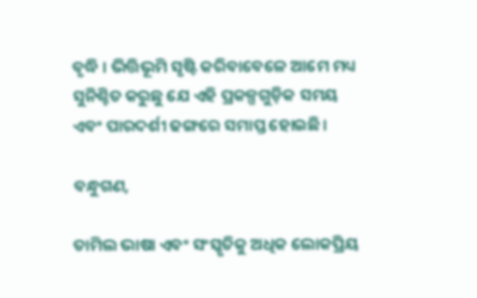ବୃଦ୍ଧି । ଭିତ୍ତିଭୂମି ସୃଷ୍ଟି କରିବାବେଳେ ଆମେ ମଧ୍ୟ ସୁନିଶ୍ଚିତ କରୁଛୁ ଯେ ଏହି ପ୍ରକଳ୍ପଗୁଡ଼ିକ ସମୟ ଏବଂ ପାରଦର୍ଶୀ ଢଙ୍ଗରେ ସମାପ୍ତ ହୋଇଛି।

ବନ୍ଧୁଗଣ,

ତାମିଲ ଭାଷା ଏବଂ ସଂସ୍କୃତିକୁ ଅଧିକ ଲୋକପ୍ରିୟ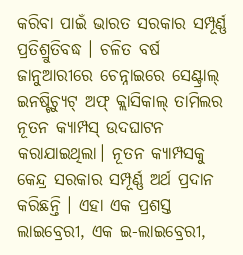କରିବା ପାଇଁ ଭାରତ ସରକାର ସମ୍ପୂର୍ଣ୍ଣ ପ୍ରତିଶ୍ରୁତିବଦ୍ଧ । ଚଳିତ ବର୍ଷ ଜାନୁଆରୀରେ ଚେନ୍ନାଇରେ ସେଣ୍ଟ୍ରାଲ୍ ଇନଷ୍ଟିଚ୍ୟୁଟ୍ ଅଫ୍ କ୍ଲାସିକାଲ୍ ତାମିଲର ନୂତନ କ୍ୟାମ୍ପସ୍ ଉଦଘାଟନ କରାଯାଇଥିଲା। ନୂତନ କ୍ୟାମ୍ପସକୁ କେନ୍ଦ୍ର ସରକାର ସମ୍ପୂର୍ଣ୍ଣ ଅର୍ଥ ପ୍ରଦାନ କରିଛନ୍ତି । ଏହା ଏକ ପ୍ରଶସ୍ତ ଲାଇବ୍ରେରୀ, ଏକ ଇ-ଲାଇବ୍ରେରୀ,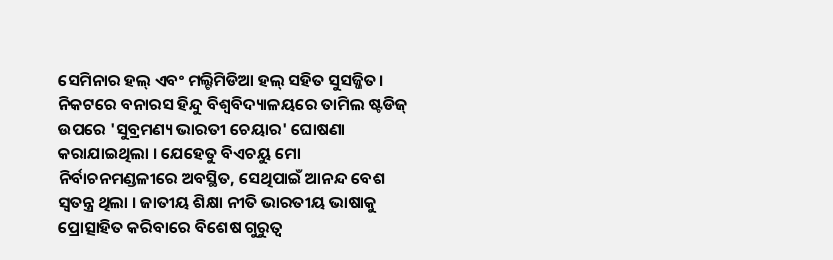ସେମିନାର ହଲ୍ ଏବଂ ମଲ୍ଟିମିଡିଆ ହଲ୍ ସହିତ ସୁସଜ୍ଜିତ। ନିକଟରେ ବନାରସ ହିନ୍ଦୁ ବିଶ୍ୱବିଦ୍ୟାଳୟରେ ତାମିଲ ଷ୍ଟଡିଜ୍ ଉପରେ 'ସୁବ୍ରମଣ୍ୟ ଭାରତୀ ଚେୟାର' ଘୋଷଣା କରାଯାଇଥିଲା । ଯେହେତୁ ବିଏଚୟୁ ମୋ ନିର୍ବାଚନମଣ୍ଡଳୀରେ ଅବସ୍ଥିତ, ସେଥିପାଇଁ ଆନନ୍ଦ ବେଶ ସ୍ବତନ୍ତ୍ର ଥିଲା । ଜାତୀୟ ଶିକ୍ଷା ନୀତି ଭାରତୀୟ ଭାଷାକୁ ପ୍ରୋତ୍ସାହିତ କରିବାରେ ବିଶେଷ ଗୁରୁତ୍ୱ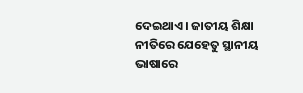ଦେଇଥାଏ । ଜାତୀୟ ଶିକ୍ଷା ନୀତିରେ ଯେହେତୁ ସ୍ଥାନୀୟ ଭାଷାରେ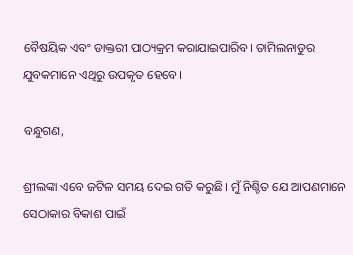ବୈଷୟିକ ଏବଂ ଡାକ୍ତରୀ ପାଠ୍ୟକ୍ରମ କରାଯାଇପାରିବ। ତାମିଲନାଡୁର ଯୁବକମାନେ ଏଥିରୁ ଉପକୃତ ହେବେ।

ବନ୍ଧୁଗଣ,

ଶ୍ରୀଲଙ୍କା ଏବେ ଜଟିଳ ସମୟ ଦେଇ ଗତି କରୁଛି। ମୁଁ ନିଶ୍ଚିତ ଯେ ଆପଣମାନେ ସେଠାକାର ବିକାଶ ପାଇଁ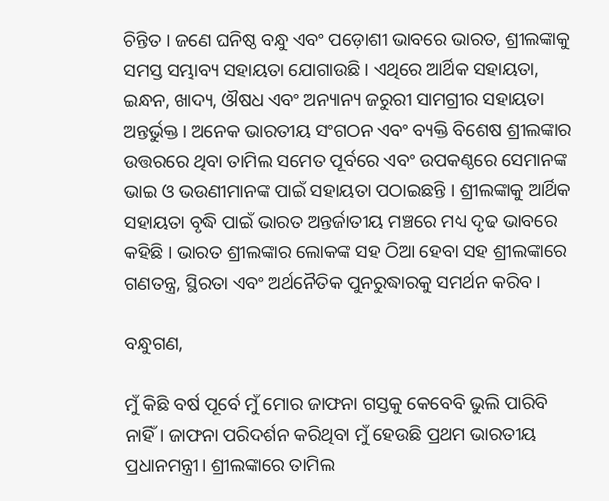ଚିନ୍ତିତ । ଜଣେ ଘନିଷ୍ଠ ବନ୍ଧୁ ଏବଂ ପଡ଼ୋଶୀ ଭାବରେ ଭାରତ, ଶ୍ରୀଲଙ୍କାକୁ ସମସ୍ତ ସମ୍ଭାବ୍ୟ ସହାୟତା ଯୋଗାଉଛି । ଏଥିରେ ଆର୍ଥିକ ସହାୟତା, ଇନ୍ଧନ, ଖାଦ୍ୟ, ଔଷଧ ଏବଂ ଅନ୍ୟାନ୍ୟ ଜରୁରୀ ସାମଗ୍ରୀର ସହାୟତା ଅନ୍ତର୍ଭୁକ୍ତ। ଅନେକ ଭାରତୀୟ ସଂଗଠନ ଏବଂ ବ୍ୟକ୍ତି ବିଶେଷ ଶ୍ରୀଲଙ୍କାର ଉତ୍ତରରେ ଥିବା ତାମିଲ ସମେତ ପୂର୍ବରେ ଏବଂ ଉପକଣ୍ଠରେ ସେମାନଙ୍କ ଭାଇ ଓ ଭଉଣୀମାନଙ୍କ ପାଇଁ ସହାୟତା ପଠାଇଛନ୍ତି । ଶ୍ରୀଲଙ୍କାକୁ ଆର୍ଥିକ ସହାୟତା ବୃଦ୍ଧି ପାଇଁ ଭାରତ ଅନ୍ତର୍ଜାତୀୟ ମଞ୍ଚରେ ମଧ୍ୟ ଦୃଢ ଭାବରେ କହିଛି । ଭାରତ ଶ୍ରୀଲଙ୍କାର ଲୋକଙ୍କ ସହ ଠିଆ ହେବା ସହ ଶ୍ରୀଲଙ୍କାରେ ଗଣତନ୍ତ୍ର, ସ୍ଥିରତା ଏବଂ ଅର୍ଥନୈତିକ ପୁନରୁଦ୍ଧାରକୁ ସମର୍ଥନ କରିବ।

ବନ୍ଧୁଗଣ,

ମୁଁ କିଛି ବର୍ଷ ପୂର୍ବେ ମୁଁ ମୋର ଜାଫନା ଗସ୍ତକୁ କେବେବି ଭୁଲି ପାରିବି ନାହିଁ। ଜାଫନା ପରିଦର୍ଶନ କରିଥିବା ମୁଁ ହେଉଛି ପ୍ରଥମ ଭାରତୀୟ ପ୍ରଧାନମନ୍ତ୍ରୀ। ଶ୍ରୀଲଙ୍କାରେ ତାମିଲ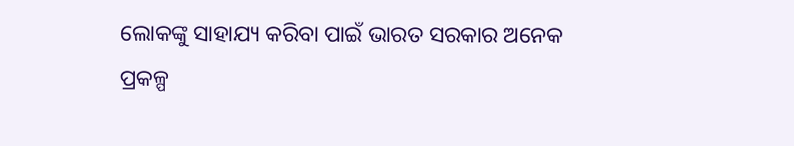ଲୋକଙ୍କୁ ସାହାଯ୍ୟ କରିବା ପାଇଁ ଭାରତ ସରକାର ଅନେକ ପ୍ରକଳ୍ପ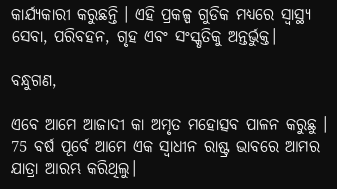କାର୍ଯ୍ୟକାରୀ କରୁଛନ୍ତି । ଏହି ପ୍ରକଳ୍ପ ଗୁଡିକ ମଧ୍ୟରେ ସ୍ୱାସ୍ଥ୍ୟ ସେବା, ପରିବହନ, ଗୃହ ଏବଂ ସଂସ୍କୃତିକୁ ଅନ୍ତର୍ଭୁକ୍ତ।

ବନ୍ଧୁଗଣ,

ଏବେ ଆମେ ଆଜାଦୀ କା ଅମୃତ ମହୋତ୍ସବ ପାଳନ କରୁଛୁ । 75 ବର୍ଷ ପୂର୍ବେ ଆମେ ଏକ ସ୍ୱାଧୀନ ରାଷ୍ଟ୍ର ଭାବରେ ଆମର ଯାତ୍ରା ଆରମ୍ଭ କରିଥିଲୁ।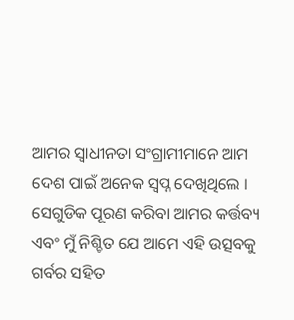ଆମର ସ୍ୱାଧୀନତା ସଂଗ୍ରାମୀମାନେ ଆମ ଦେଶ ପାଇଁ ଅନେକ ସ୍ୱପ୍ନ ଦେଖିଥିଲେ । ସେଗୁଡିକ ପୂରଣ କରିବା ଆମର କର୍ତ୍ତବ୍ୟ ଏବଂ ମୁଁ ନିଶ୍ଚିତ ଯେ ଆମେ ଏହି ଉତ୍ସବକୁ ଗର୍ବର ସହିତ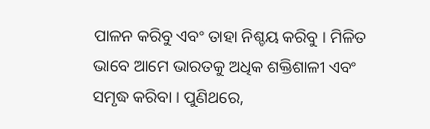ପାଳନ କରିବୁ ଏବଂ ତାହା ନିଶ୍ଚୟ କରିବୁ ‌। ମିଳିତ ଭାବେ ଆମେ ଭାରତକୁ ଅଧିକ ଶକ୍ତିଶାଳୀ ଏବଂ ସମୃଦ୍ଧ କରିବା । ପୁଣିଥରେ,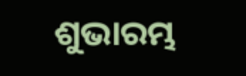ଶୁଭାରମ୍ଭ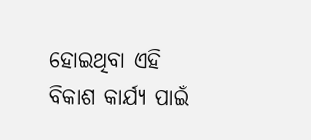ହୋଇଥିବା ଏହି ବିକାଶ କାର୍ଯ୍ୟ ପାଇଁ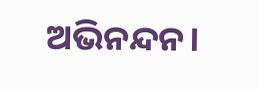ଅଭିନନ୍ଦନ।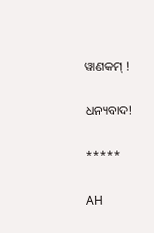ୱାଣକମ୍ !

ଧନ୍ୟବାଦ!

*****

AH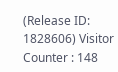(Release ID: 1828606) Visitor Counter : 148